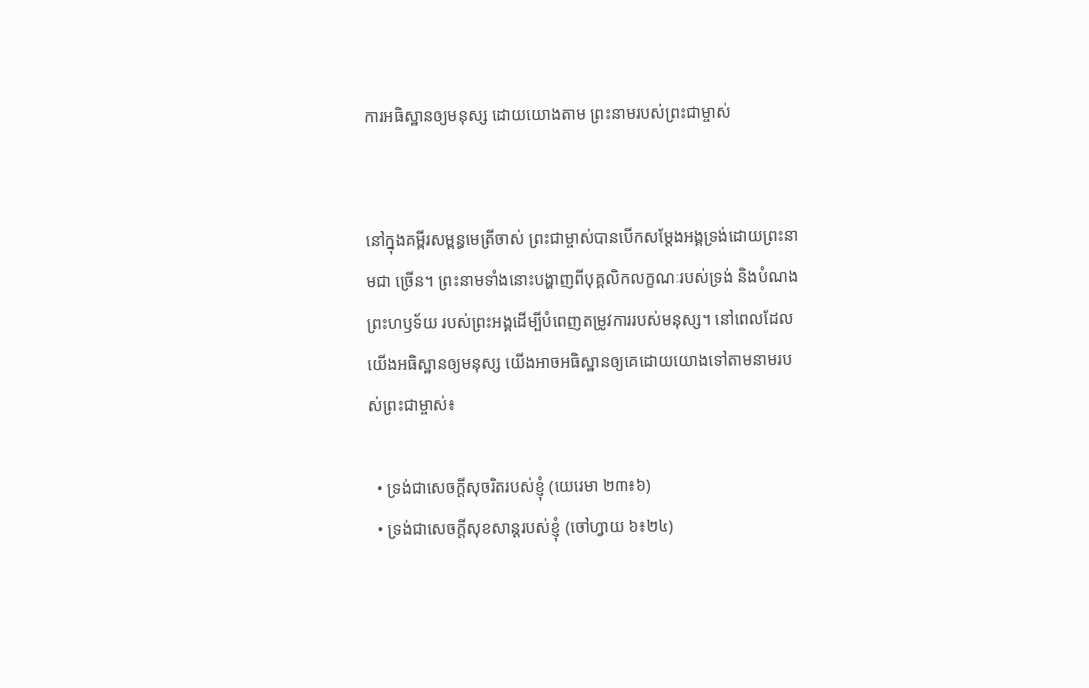ការអធិស្ឋានឲ្យមនុស្ស ដោយយោងតាម ព្រះនាមរបស់ព្រះជាម្ចាស់


នៅក្នុងគម្ពីរសម្ពន្ធមេត្រីចាស់ ព្រះជាម្ចាស់បានបើកសម្តែងអង្គទ្រង់ដោយព្រះនាមជា ច្រើន។ ព្រះនាមទាំងនោះបង្ហាញពីបុគ្គលិកលក្ខណៈរបស់ទ្រង់ និងបំណងព្រះហឫទ័យ របស់ព្រះអង្គដើម្បីបំពេញតម្រូវការរបស់មនុស្ស។ នៅពេលដែលយើងអធិស្ឋានឲ្យមនុស្ស យើងអាចអធិស្ឋានឲ្យគេដោយយោងទៅតាមនាមរបស់ព្រះជាម្ចាស់៖

  • ទ្រង់ជាសេចក្តីសុចរិតរបស់ខ្ញុំ (យេរេមា ២៣៖៦)
  • ទ្រង់ជាសេចក្តីសុខសាន្តរបស់ខ្ញុំ (ចៅហ្វាយ ៦៖២៤)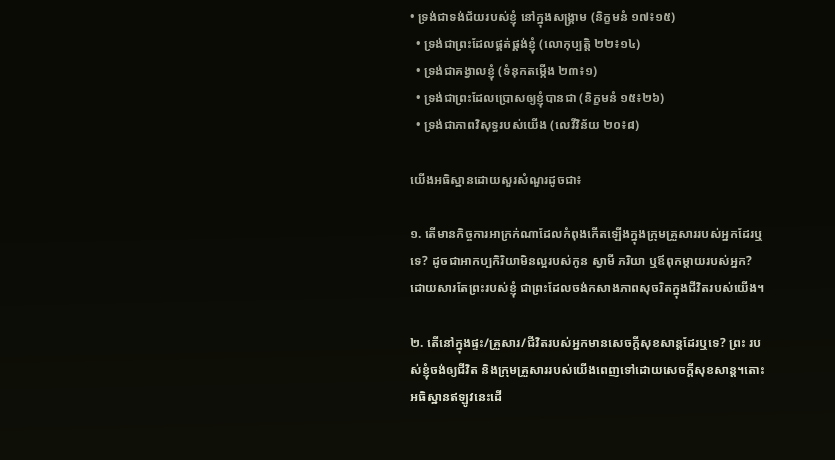• ទ្រង់ជាទង់ជ័យរបស់ខ្ញុំ នៅក្នុងសង្គ្រាម (និក្ខមនំ ១៧៖១៥)
  • ទ្រង់ជាព្រះដែលផ្គត់ផ្គង់ខ្ញុំ (លោកុប្បត្តិ ២២៖១៤)
  • ទ្រង់ជាគង្វាលខ្ញុំ (ទំនុកតម្កើង ២៣៖១)
  • ទ្រង់ជាព្រះដែលប្រោសឲ្យខ្ញុំបានជា (និក្ខមនំ ១៥៖២៦)
  • ទ្រង់ជាភាពវិសុទ្ធរបស់យើង (លេវីវិន័យ ២០៖៨)

យើងអធិស្ឋានដោយសួរសំណួរដូចជា៖

១. តើមានកិច្ចការអាក្រក់ណាដែលកំពុងកើតឡើងក្នុងក្រុមគ្រួសាររបស់អ្នកដែរឬ ទេ? ដូចជាអាកប្បកិរិយាមិនល្អរបស់កូន ស្វាមី ភរិយា ឬឪពុកម្តាយរបស់អ្នក? ដោយសារតែព្រះរបស់ខ្ញុំ ជាព្រះដែលចង់កសាងភាពសុចរិតក្នុងជីវិតរបស់យើង។

២. តើនៅក្នុងផ្ទះ/គ្រួសារ/ជីវិតរបស់អ្នកមានសេចក្តីសុខសាន្តដែរឬទេ? ព្រះ របស់ខ្ញុំចង់ឲ្យជីវិត និងក្រុមគ្រួសាររបស់យើងពេញទៅដោយសេចក្តីសុខសាន្ត។តោះ អធិស្ឋានឥឡូវនេះដើ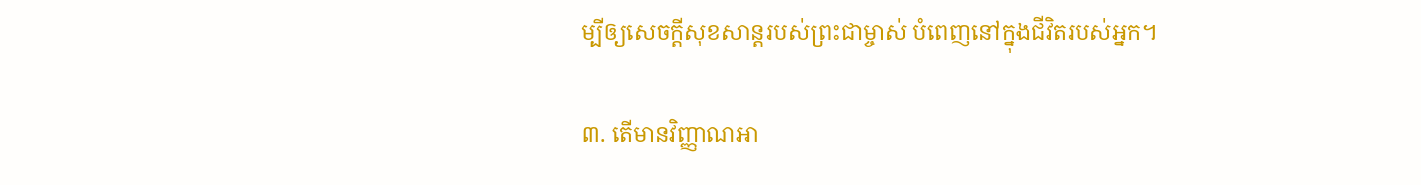ម្បីឲ្យសេចក្តីសុខសាន្តរបស់ព្រះជាម្ចាស់ បំពេញនៅក្នុងជីវិតរបស់អ្នក។

៣. តើមានវិញ្ញាណអា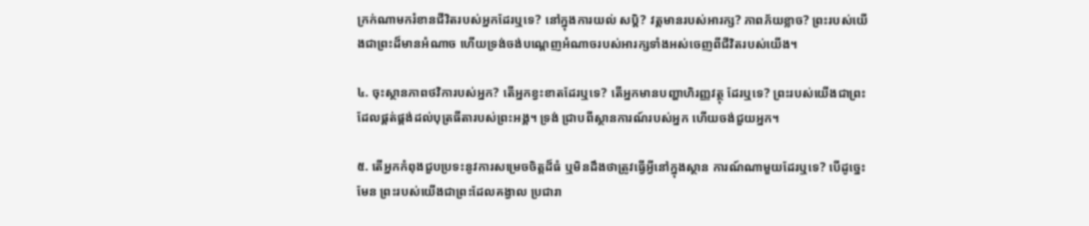ក្រក់ណាមករំខានជីវិតរបស់អ្នកដែរឬទេ? នៅក្នុងការយល់ សប្តិ? វត្តមានរបស់អារក្ស? ភាពភ័យខ្លាច? ព្រះរបស់យើងជាព្រះដ៏មានអំណាច ហើយទ្រង់ចង់បណ្តេញអំណាចរបស់អារក្សទាំងអស់ចេញពីជីវិតរបស់យើង។

៤. ចុះស្ថានភាពថវិការបស់អ្នក? តើអ្នកខ្វះខាតដែរឬទេ? តើអ្នកមានបញ្ហាហិរញ្ញវត្ថុ ដែរឬទេ? ព្រះរបស់យើងជាព្រះដែលផ្គត់ផ្គង់ដល់បុត្រធីតារបស់ព្រះអង្គ។ ទ្រង់ ជ្រាបពីស្ថានការណ៍របស់អ្នក ហើយចង់ជួយអ្នក។

៥. តើអ្នកកំពុងជួបប្រទះនូវការសម្រេចចិត្តដ៏ធំ ឬមិនដឹងថាត្រូវធ្វើអ្វីនៅក្នុងស្ថាន ការណ៍ណាមួយដែរឬទេ? បើដូច្នេះមែន ព្រះរបស់យើងជាព្រះដែលគង្វាល ប្រជារា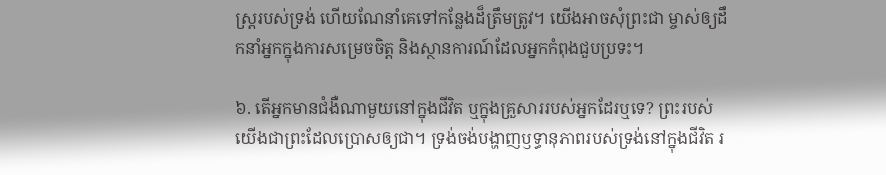ស្ត្ររបស់ទ្រង់ ហើយណែនាំគេទៅកន្លែងដ៏ត្រឹមត្រូវ។ យើងអាចសុំព្រះជា ម្ចាស់ឲ្យដឹកនាំអ្នកក្នុងការសម្រេចចិត្ត និងស្ថានការណ៍ដែលអ្នកកំពុងជួបប្រទះ។

៦. តើអ្នកមានជំងឺណាមួយនៅក្នុងជីវិត ឬក្នុងគ្រួសាររបស់អ្នកដែរឬទេ? ព្រះរបស់ យើងជាព្រះដែលប្រោសឲ្យជា។ ទ្រង់ចង់បង្ហាញឫទ្ធានុភាពរបស់ទ្រង់នៅក្នុងជីវិត រ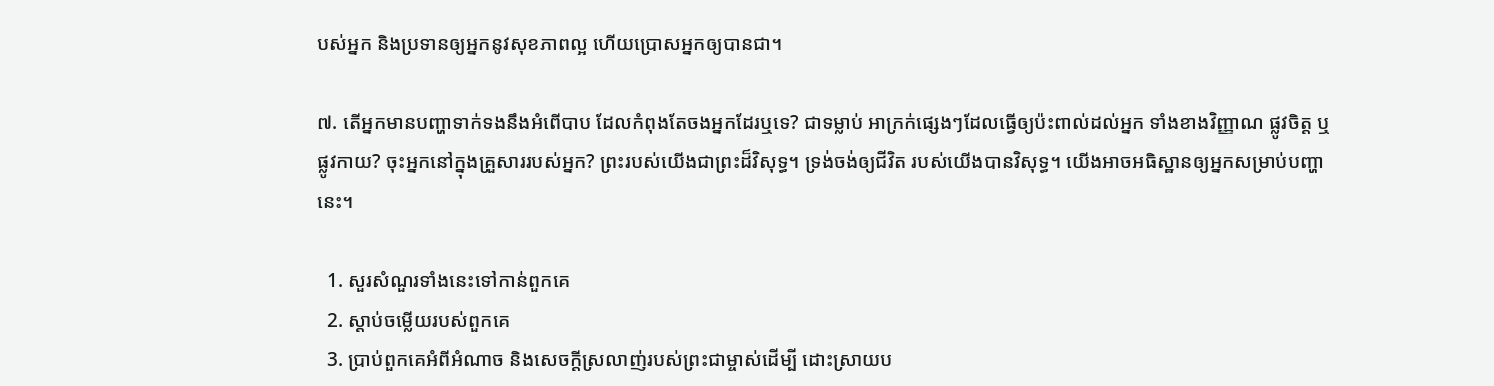បស់អ្នក និងប្រទានឲ្យអ្នកនូវសុខភាពល្អ ហើយប្រោសអ្នកឲ្យបានជា។

៧. តើអ្នកមានបញ្ហាទាក់ទងនឹងអំពើបាប ដែលកំពុងតែចងអ្នកដែរឬទេ? ជាទម្លាប់ អាក្រក់ផ្សេងៗដែលធ្វើឲ្យប៉ះពាល់ដល់អ្នក ទាំងខាងវិញ្ញាណ ផ្លូវចិត្ត ឬផ្លូវកាយ? ចុះអ្នកនៅក្នុងគ្រួសាររបស់អ្នក? ព្រះរបស់យើងជាព្រះដ៏វិសុទ្ធ។ ទ្រង់ចង់ឲ្យជីវិត របស់យើងបានវិសុទ្ធ។ យើងអាចអធិស្ឋានឲ្យអ្នកសម្រាប់បញ្ហានេះ។

  1. សួរសំណួរទាំងនេះទៅកាន់ពួកគេ
  2. ស្តាប់ចម្លើយរបស់ពួកគេ
  3. ប្រាប់ពួកគេអំពីអំណាច និងសេចក្តីស្រលាញ់របស់ព្រះជាម្ចាស់ដើម្បី ដោះស្រាយប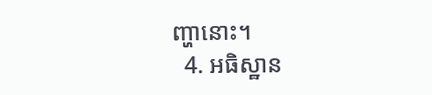ញ្ហានោះ។
  4. អធិស្ឋាន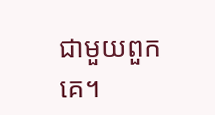ជាមួយពួកគេ។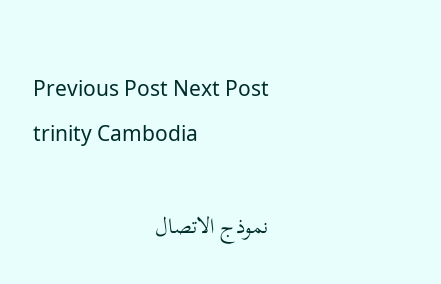Previous Post Next Post
trinity Cambodia

نموذج الاتصال